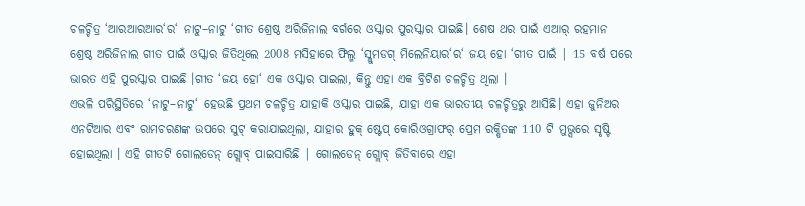ଚଳଚ୍ଚିତ୍ର ‘ଆରଆରଆର‘ର‘ ନାଟୁ–ନାଟୁ ‘ଗୀତ ଶ୍ରେଷ୍ଠ ଅରିଜିନାଲ ବର୍ଗରେ ଓସ୍କାର ପୁରସ୍କାର ପାଇଛି। ଶେଷ ଥର ପାଇଁ ଏଆର୍ ରହମାନ ଶ୍ରେଷ୍ଠ ଅରିଜିନାଲ ଗୀତ ପାଇଁ ଓସ୍କାର ଜିତିଥିଲେ 2008 ମସିହାରେ ଫିଲ୍ମ ‘ସ୍ଲୁମଡଗ୍ ମିଲେନିୟାର‘ର‘ ଜୟ ହୋ ‘ଗୀତ ପାଇଁ | 15 ବର୍ଷ ପରେ ଭାରତ ଏହି ପୁରସ୍କାର ପାଇଛି ।ଗୀତ ‘ଜୟ ହୋ‘ ଏକ ଓସ୍କାର ପାଇଲା, କିନ୍ତୁ ଏହା ଏକ ବ୍ରିଟିଶ ଚଳଚ୍ଚିତ୍ର ଥିଲା ।
ଏଭଳି ପରିସ୍ଥିତିରେ ‘ନାଟୁ–ନାଟୁ‘ ହେଉଛି ପ୍ରଥମ ଚଳଚ୍ଚିତ୍ର ଯାହାକି ଓସ୍କାର ପାଇଛି, ଯାହା ଏକ ଭାରତୀୟ ଚଳଚ୍ଚିତ୍ରରୁ ଆସିଛି। ଏହା ଜୁନିଅର ଏନଟିଆର ଏବଂ ରାମଚରଣଙ୍କ ଉପରେ ସୁଟ୍ କରାଯାଇଥିଲା, ଯାହାର ହୁକ୍ ଷ୍ଟେପ୍ କୋରିଓଗ୍ରାଫର୍ ପ୍ରେମ ରକ୍ଷିତଙ୍କ 110 ଟି ମୁଭ୍ସରେ ସୃଷ୍ଟି ହୋଇଥିଲା । ଏହି ଗୀତଟି ଗୋଲଡେନ୍ ଗ୍ଲୋବ୍ ପାଇସାରିଛି | ଗୋଲଡେନ୍ ଗ୍ଲୋବ୍ ଜିତିବାରେ ଏହା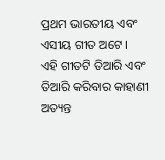ପ୍ରଥମ ଭାରତୀୟ ଏବଂ ଏସୀୟ ଗୀତ ଅଟେ ।
ଏହି ଗୀତଟି ତିଆରି ଏବଂ ତିଆରି କରିବାର କାହାଣୀ ଅତ୍ୟନ୍ତ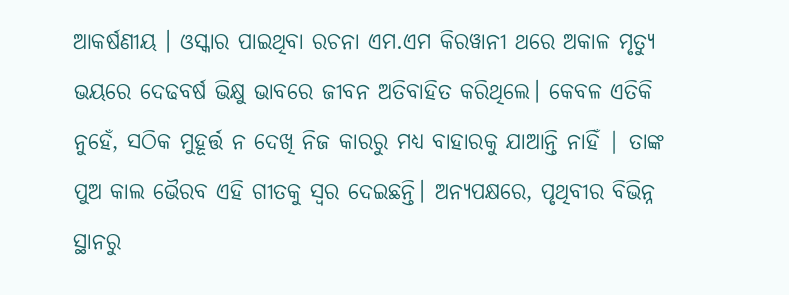ଆକର୍ଷଣୀୟ । ଓସ୍କାର ପାଇଥିବା ରଚନା ଏମ.ଏମ କିରୱାନୀ ଥରେ ଅକାଳ ମୃତ୍ୟୁ ଭୟରେ ଦେଢବର୍ଷ ଭିକ୍ଷୁ ଭାବରେ ଜୀବନ ଅତିବାହିତ କରିଥିଲେ। କେବଳ ଏତିକି ନୁହେଁ, ସଠିକ ମୁହୂର୍ତ୍ତ ନ ଦେଖି ନିଜ କାରରୁ ମଧ୍ୟ ବାହାରକୁ ଯାଆନ୍ତି ନାହିଁ | ତାଙ୍କ ପୁଅ କାଲ ଭୈରବ ଏହି ଗୀତକୁ ସ୍ୱର ଦେଇଛନ୍ତି। ଅନ୍ୟପକ୍ଷରେ, ପୃଥିବୀର ବିଭିନ୍ନ ସ୍ଥାନରୁ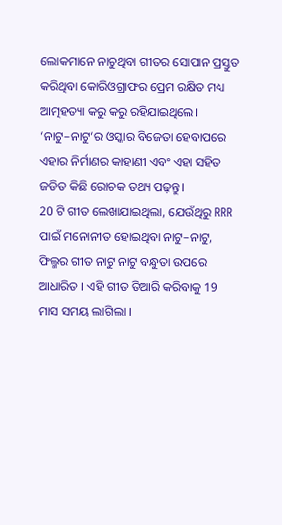ଲୋକମାନେ ନାଚୁଥିବା ଗୀତର ସୋପାନ ପ୍ରସ୍ତୁତ କରିଥିବା କୋରିଓଗ୍ରାଫର ପ୍ରେମ ରକ୍ଷିତ ମଧ୍ୟ ଆତ୍ମହତ୍ୟା କରୁ କରୁ ରହିଯାଇଥିଲେ।
‘ନାଟୁ–ନାଟୁ‘ର ଓସ୍କାର ବିଜେତା ହେବାପରେ ଏହାର ନିର୍ମାଣର କାହାଣୀ ଏବଂ ଏହା ସହିତ ଜଡିତ କିଛି ରୋଚକ ତଥ୍ୟ ପଢ଼ନ୍ତୁ।
20 ଟି ଗୀତ ଲେଖାଯାଇଥିଲା, ଯେଉଁଥିରୁ RRR ପାଇଁ ମନୋନୀତ ହୋଇଥିବା ନାଟୁ–ନାଟୁ, ଫିଲ୍ମର ଗୀତ ନାଟୁ ନାଟୁ ବନ୍ଧୁତା ଉପରେ ଆଧାରିତ । ଏହି ଗୀତ ତିଆରି କରିବାକୁ 19 ମାସ ସମୟ ଲାଗିଲା ।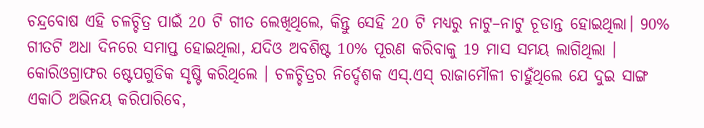ଚନ୍ଦ୍ରବୋଷ ଏହି ଚଳଚ୍ଚିତ୍ର ପାଇଁ 20 ଟି ଗୀତ ଲେଖିଥିଲେ, କିନ୍ତୁ ସେହି 20 ଟି ମଧ୍ୟରୁ ନାଟୁ–ନାଟୁ ଚୂଡାନ୍ତ ହୋଇଥିଲା। 90% ଗୀତଟି ଅଧା ଦିନରେ ସମାପ୍ତ ହୋଇଥିଲା, ଯଦିଓ ଅବଶିଷ୍ଟ 10% ପୂରଣ କରିବାକୁ 19 ମାସ ସମୟ ଲାଗିଥିଲା ।
କୋରିଓଗ୍ରାଫର ଷ୍ଟେପଗୁଡିକ ସୃଷ୍ଟି କରିଥିଲେ । ଚଳଚ୍ଚିତ୍ରର ନିର୍ଦ୍ଦେଶକ ଏସ୍.ଏସ୍ ରାଜାମୌଳୀ ଚାହୁଁଥିଲେ ଯେ ଦୁଇ ସାଙ୍ଗ ଏକାଠି ଅଭିନୟ କରିପାରିବେ,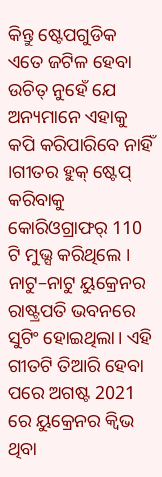କିନ୍ତୁ ଷ୍ଟେପଗୁଡିକ ଏତେ ଜଟିଳ ହେବା ଉଚିତ୍ ନୁହେଁ ଯେ ଅନ୍ୟମାନେ ଏହାକୁ କପି କରିପାରିବେ ନାହିଁ ।ଗୀତର ହୁକ୍ ଷ୍ଟେପ୍ କରିବାକୁ କୋରିଓଗ୍ରାଫର୍ 110 ଟି ମୁଭ୍ସ କରିଥିଲେ ।
ନାଟୁ–ନାଟୁ ୟୁକ୍ରେନର ରାଷ୍ଟ୍ରପତି ଭବନରେ ସୁଟିଂ ହୋଇଥିଲା। ଏହି ଗୀତଟି ତିଆରି ହେବା ପରେ ଅଗଷ୍ଟ 2021 ରେ ୟୁକ୍ରେନର କ୍ୱିଭ ଥିବା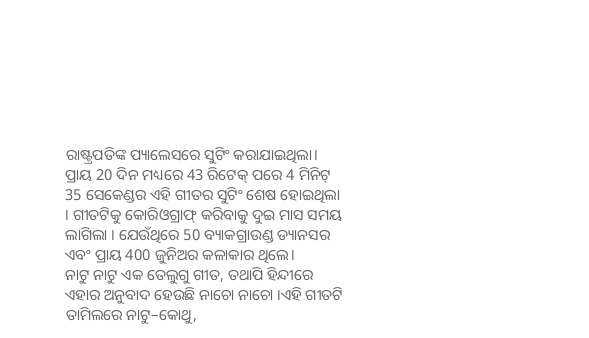ରାଷ୍ଟ୍ରପତିଙ୍କ ପ୍ୟାଲେସରେ ସୁଟିଂ କରାଯାଇଥିଲା। ପ୍ରାୟ 20 ଦିନ ମଧ୍ୟରେ 43 ରିଟେକ୍ ପରେ 4 ମିନିଟ୍ 35 ସେକେଣ୍ଡର ଏହି ଗୀତର ସୁଟିଂ ଶେଷ ହୋଇଥିଲା । ଗୀତଟିକୁ କୋରିଓଗ୍ରାଫ୍ କରିବାକୁ ଦୁଇ ମାସ ସମୟ ଲାଗିଲା । ଯେଉଁଥିରେ 50 ବ୍ୟାକଗ୍ରାଉଣ୍ଡ ଡ୍ୟାନସର ଏବଂ ପ୍ରାୟ 400 ଜୁନିଅର କଳାକାର ଥିଲେ।
ନାଟୁ ନାଟୁ ଏକ ତେଲୁଗୁ ଗୀତ, ତଥାପି ହିନ୍ଦୀରେ ଏହାର ଅନୁବାଦ ହେଉଛି ନାଚୋ ନାଚୋ ।ଏହି ଗୀତଟି ତାମିଲରେ ନାଟୁ–କୋଥୁ,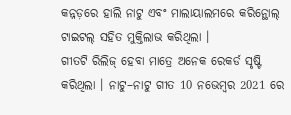କନ୍ନଡ଼ରେ ହାଲି ନାଟୁ ଏବଂ ମାଲାୟାଲମରେ କରିନ୍ଥୋଲ୍ ଟାଇଟଲ୍ ସହିତ ମୁକ୍ତିଲାଭ କରିଥିଲା ।
ଗୀତଟି ରିଲିଜ୍ ହେବା ମାତ୍ରେ ଅନେକ ରେକର୍ଡ ସୃଷ୍ଟି କରିଥିଲା । ନାଟୁ–ନାଟୁ ଗୀତ 10 ନଭେମ୍ବର 2021 ରେ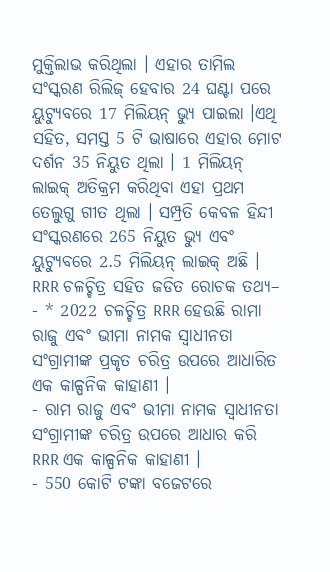ମୁକ୍ତିଲାଭ କରିଥିଲା । ଏହାର ତାମିଲ ସଂସ୍କରଣ ରିଲିଜ୍ ହେବାର 24 ଘଣ୍ଟା ପରେ ୟୁଟ୍ୟୁବରେ 17 ମିଲିୟନ୍ ଭ୍ୟୁ ପାଇଲା ।ଏଥି ସହିତ, ସମସ୍ତ 5 ଟି ଭାଷାରେ ଏହାର ମୋଟ ଦର୍ଶନ 35 ନିୟୁତ ଥିଲା । 1 ମିଲିୟନ୍ ଲାଇକ୍ ଅତିକ୍ରମ କରିଥିବା ଏହା ପ୍ରଥମ ତେଲୁଗୁ ଗୀତ ଥିଲା । ସମ୍ପ୍ରତି କେବଳ ହିନ୍ଦୀ ସଂସ୍କରଣରେ 265 ନିୟୁତ ଭ୍ୟୁ ଏବଂ ୟୁଟ୍ୟୁବରେ 2.5 ମିଲିୟନ୍ ଲାଇକ୍ ଅଛି ।
RRR ଚଳଚ୍ଚିତ୍ର ସହିତ ଜଡିତ ରୋଚକ ତଥ୍ୟ–
- * 2022 ଚଳଚ୍ଚିତ୍ର RRR ହେଉଛି ରାମା ରାଜୁ ଏବଂ ଭୀମା ନାମକ ସ୍ୱାଧୀନତା ସଂଗ୍ରାମୀଙ୍କ ପ୍ରକୃତ ଚରିତ୍ର ଉପରେ ଆଧାରିତ ଏକ କାଳ୍ପନିକ କାହାଣୀ ।
- ରାମ ରାଜୁ ଏବଂ ଭୀମା ନାମକ ସ୍ୱାଧୀନତା ସଂଗ୍ରାମୀଙ୍କ ଚରିତ୍ର ଉପରେ ଆଧାର କରି RRR ଏକ କାଳ୍ପନିକ କାହାଣୀ ।
- 550 କୋଟି ଟଙ୍କା ବଜେଟରେ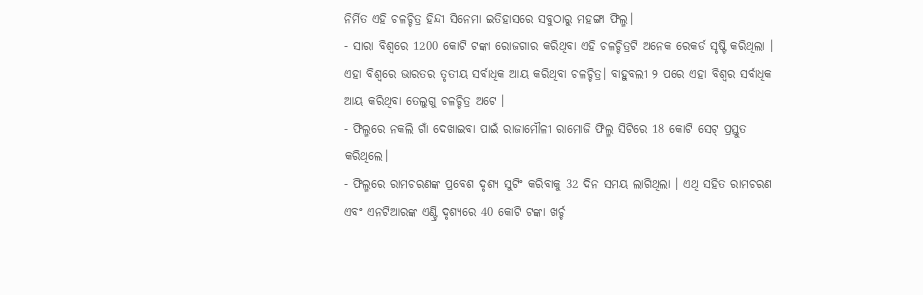ନିର୍ମିତ ଏହି ଚଳଚ୍ଚିତ୍ର ହିନ୍ଦୀ ସିନେମା ଇତିହାସରେ ସବୁଠାରୁ ମହଙ୍ଗା ଫିଲ୍ମ।
- ସାରା ବିଶ୍ୱରେ 1200 କୋଟି ଟଙ୍କା ରୋଜଗାର କରିଥିବା ଏହି ଚଳଚ୍ଚିତ୍ରଟି ଅନେକ ରେକର୍ଡ ସୃଷ୍ଟି କରିଥିଲା । ଏହା ବିଶ୍ୱରେ ଭାରତର ତୃତୀୟ ସର୍ବାଧିକ ଆୟ କରିଥିବା ଚଳଚ୍ଚିତ୍ର। ବାହୁବଲୀ ୨ ପରେ ଏହା ବିଶ୍ୱର ସର୍ବାଧିକ ଆୟ କରିଥିବା ତେଲୁଗୁ ଚଳଚ୍ଚିତ୍ର ଅଟେ ।
- ଫିଲ୍ମରେ ନକଲି ଗାଁ ଦେଖାଇବା ପାଇଁ ରାଜାମୌଳୀ ରାମୋଜି ଫିଲ୍ମ ସିଟିରେ 18 କୋଟି ସେଟ୍ ପ୍ରସ୍ତୁତ କରିଥିଲେ।
- ଫିଲ୍ମରେ ରାମଚରଣଙ୍କ ପ୍ରବେଶ ଦୃଶ୍ୟ ସୁଟିଂ କରିବାକୁ 32 ଦିନ ସମୟ ଲାଗିଥିଲା । ଏଥି ସହିତ ରାମଚରଣ ଏବଂ ଏନଟିଆରଙ୍କ ଏଣ୍ଟ୍ରି ଦୃଶ୍ୟରେ 40 କୋଟି ଟଙ୍କା ଖର୍ଚ୍ଚ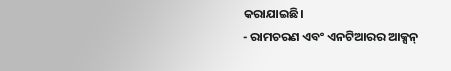କରାଯାଇଛି।
- ରାମଚରଣ ଏବଂ ଏନଟିଆରର ଆକ୍ସନ୍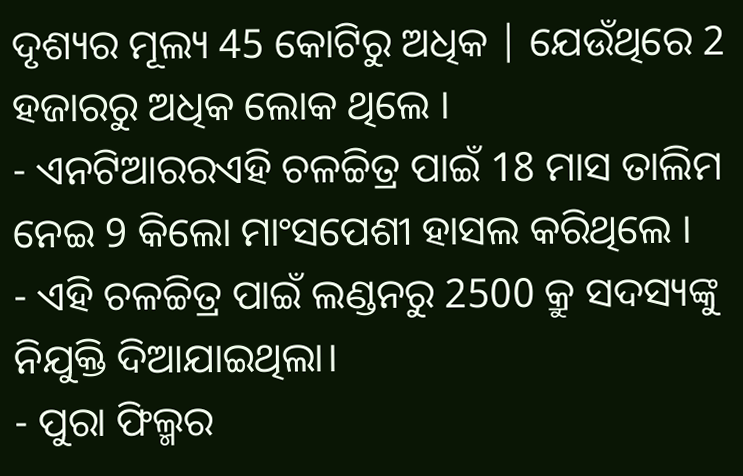ଦୃଶ୍ୟର ମୂଲ୍ୟ 45 କୋଟିରୁ ଅଧିକ | ଯେଉଁଥିରେ 2 ହଜାରରୁ ଅଧିକ ଲୋକ ଥିଲେ ।
- ଏନଟିଆରରଏହି ଚଳଚ୍ଚିତ୍ର ପାଇଁ 18 ମାସ ତାଲିମ ନେଇ 9 କିଲୋ ମାଂସପେଶୀ ହାସଲ କରିଥିଲେ ।
- ଏହି ଚଳଚ୍ଚିତ୍ର ପାଇଁ ଲଣ୍ଡନରୁ 2500 କ୍ରୁ ସଦସ୍ୟଙ୍କୁ ନିଯୁକ୍ତି ଦିଆଯାଇଥିଲା।
- ପୁରା ଫିଲ୍ମର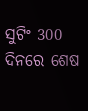ସୁଟିଂ 300 ଦିନରେ ଶେଷ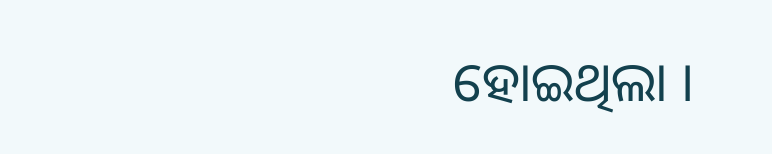ହୋଇଥିଲା ।